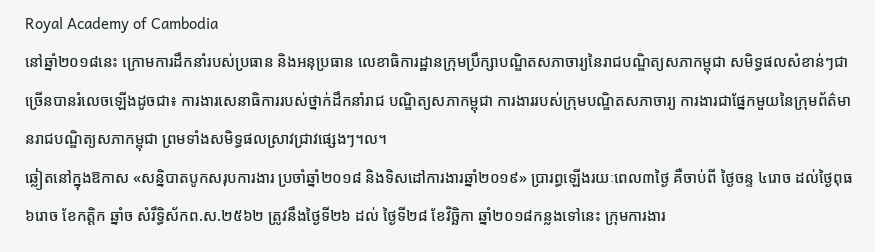Royal Academy of Cambodia
នៅឆ្នាំ២០១៨នេះ ក្រោមការដឹកនាំរបស់ប្រធាន និងអនុប្រធាន លេខាធិការដ្ឋានក្រុមប្រឹក្សាបណ្ឌិតសភាចារ្យនៃរាជបណ្ឌិត្យសភាកម្ពុជា សមិទ្ធផលសំខាន់ៗជាច្រើនបានរំលេចឡើងដូចជា៖ ការងារសេនាធិការរបស់ថ្នាក់ដឹកនាំរាជ បណ្ឌិត្យសភាកម្ពុជា ការងាររបស់ក្រុមបណ្ឌិតសភាចារ្យ ការងារជាផ្នែកមួយនៃក្រុមព័ត៌មានរាជបណ្ឌិត្យសភាកម្ពុជា ព្រមទាំងសមិទ្ធផលស្រាវជ្រាវផ្សេងៗ។ល។
ឆ្លៀតនៅក្នុងឱកាស «សន្និបាតបូកសរុបការងារ ប្រចាំឆ្នាំ២០១៨ និងទិសដៅការងារឆ្នាំ២០១៩» ប្រារព្ធឡើងរយៈពេល៣ថ្ងៃ គឺចាប់ពី ថ្ងៃចន្ទ ៤រោច ដល់ថ្ងៃពុធ ៦រោច ខែកត្ដិក ឆ្នាំច សំរឹទ្ធិស័កព.ស.២៥៦២ ត្រូវនឹងថ្ងៃទី២៦ ដល់ ថ្ងៃទី២៨ ខែវិច្ឆិកា ឆ្នាំ២០១៨កន្លងទៅនេះ ក្រុមការងារ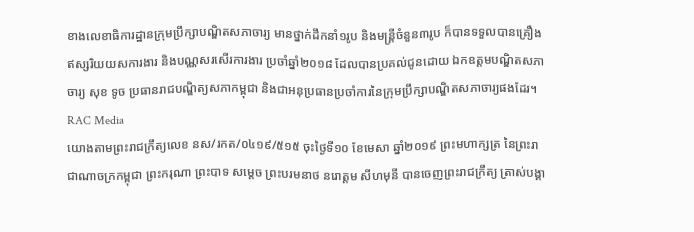ខាងលេខាធិការដ្ឋានក្រុមប្រឹក្សាបណ្ឌិតសភាចារ្យ មានថ្នាក់ដឹកនាំ១រូប និងមន្ត្រីចំនួន៣រូប ក៏បានទទួលបានគ្រឿងឥស្សរិយយសការងារ និងបណ្ណសរសើរការងារ ប្រចាំឆ្នាំ២០១៨ ដែលបានប្រគល់ជូនដោយ ឯកឧត្តមបណ្ឌិតសភាចារ្យ សុខ ទូច ប្រធានរាជបណ្ឌិត្យសភាកម្ពុជា និងជាអនុប្រធានប្រចាំការនៃក្រុមប្រឹក្សាបណ្ឌិតសភាចារ្យផងដែរ។
RAC Media
យោងតាមព្រះរាជក្រឹត្យលេខ នស/រកត/០៤១៩/៥១៥ ចុះថ្ងៃទី១០ ខែមេសា ឆ្នាំ២០១៩ ព្រះមហាក្សត្រ នៃព្រះរាជាណាចក្រកម្ពុជា ព្រះករុណា ព្រះបាទ សម្តេច ព្រះបរមនាថ នរោត្តម សីហមុនី បានចេញព្រះរាជក្រឹត្យ ត្រាស់បង្គា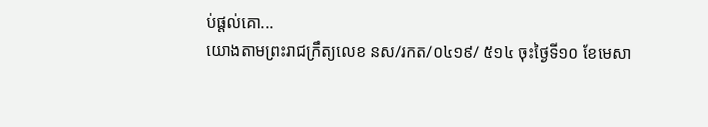ប់ផ្តល់គោ...
យោងតាមព្រះរាជក្រឹត្យលេខ នស/រកត/០៤១៩/ ៥១៤ ចុះថ្ងៃទី១០ ខែមេសា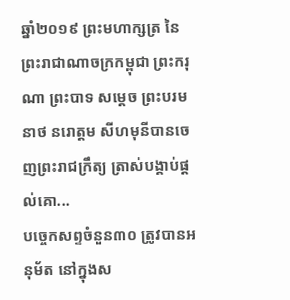ឆ្នាំ២០១៩ ព្រះមហាក្សត្រ នៃព្រះរាជាណាចក្រកម្ពុជា ព្រះករុណា ព្រះបាទ សម្តេច ព្រះបរមនាថ នរោត្តម សីហមុនីបានចេញព្រះរាជក្រឹត្យ ត្រាស់បង្គាប់ផ្តល់គោ...
បច្ចេកសព្ទចំនួន៣០ ត្រូវបានអនុម័ត នៅក្នុងស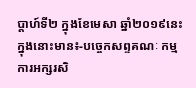ប្តាហ៍ទី២ ក្នុងខែមេសា ឆ្នាំ២០១៩នេះ ក្នុងនោះមាន៖-បច្ចេកសព្ទគណៈ កម្មការអក្សរសិ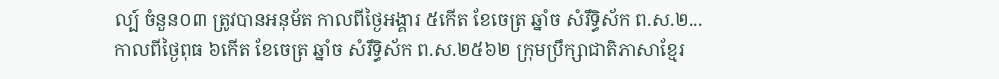ល្ប៍ ចំនួន០៣ ត្រូវបានអនុម័ត កាលពីថ្ងៃអង្គារ ៥កើត ខែចេត្រ ឆ្នាំច សំរឹទ្ធិស័ក ព.ស.២...
កាលពីថ្ងៃពុធ ៦កេីត ខែចេត្រ ឆ្នាំច សំរឹទ្ធិស័ក ព.ស.២៥៦២ ក្រុមប្រឹក្សាជាតិភាសាខ្មែរ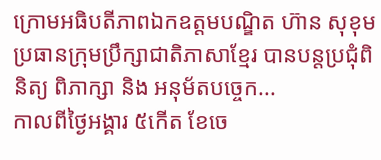ក្រោមអធិបតីភាពឯកឧត្តមបណ្ឌិត ហ៊ាន សុខុម ប្រធានក្រុមប្រឹក្សាជាតិភាសាខ្មែរ បានបន្តប្រជុំពិនិត្យ ពិភាក្សា និង អនុម័តបច្ចេក...
កាលពីថ្ងៃអង្គារ ៥កេីត ខែចេ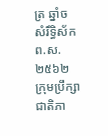ត្រ ឆ្នាំច សំរឹទ្ធិស័ក ព.ស.២៥៦២ ក្រុមប្រឹក្សាជាតិភា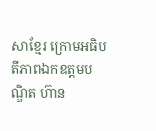សាខ្មែរ ក្រោមអធិបតីភាពឯកឧត្តមបណ្ឌិត ហ៊ាន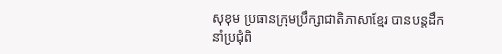សុខុម ប្រធានក្រុមប្រឹក្សាជាតិភាសាខ្មែរ បានបន្តដឹកនាំប្រជុំពិ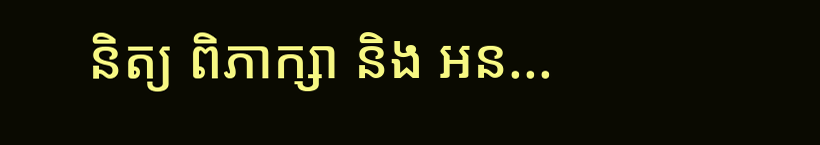និត្យ ពិភាក្សា និង អន...